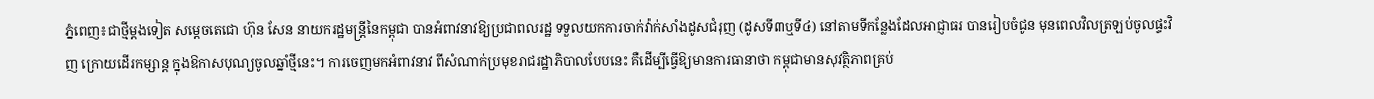ភ្នំពេញ៖ជាថ្មីម្ដងទៀត សម្ដេចតេជោ ហ៊ុន សែន នាយករដ្ឋមន្រ្តីនៃកម្ពុជា បានអំពាវនាវឱ្យប្រជាពលរដ្ឋ ទទួលយកការចាក់វ៉ាក់សាំងដូសជំរុញ (ដូសទី៣ឬទី៤) នៅតាមទីកន្លែងដែលអាជ្ញាធរ បានរៀបចំជូន មុនពេលវិលត្រឡប់ចូលផ្ទះវិញ ក្រោយដើរកម្សាន្ត ក្នុងឱកាសបុណ្យចូលឆ្នាំថ្មីនេះ។ ការចេញមកអំពាវនាវ ពីសំណាក់ប្រមុខរាជរដ្ឋាភិបាលបែបនេះ គឺដើម្បីធ្វើឱ្យមានការធានាថា កម្ពុជាមានសុវត្ថិភាពគ្រប់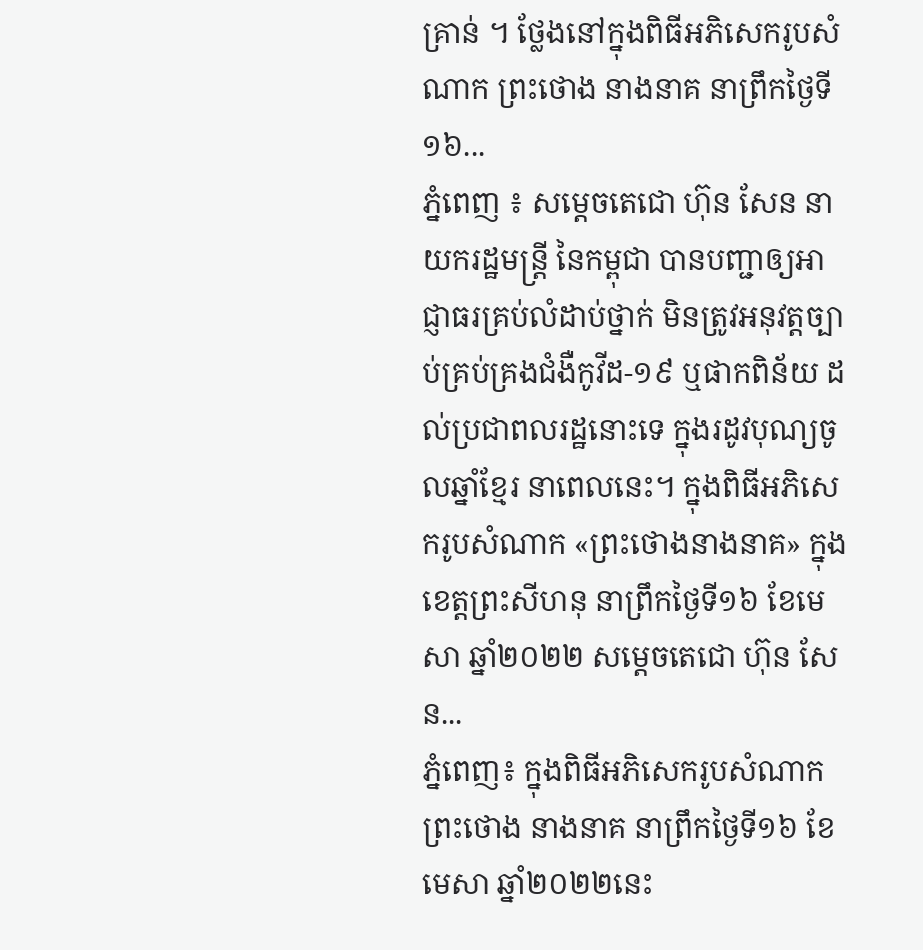គ្រាន់ ។ ថ្លែងនៅក្នុងពិធីអភិសេករូបសំណាក ព្រះថោង នាងនាគ នាព្រឹកថ្ងៃទី១៦...
ភ្នំពេញ ៖ សម្ដេចតេជោ ហ៊ុន សែន នាយករដ្ឋមន្ដ្រី នៃកម្ពុជា បានបញ្ជាឲ្យអាជ្ញាធរគ្រប់លំដាប់ថ្នាក់ មិនត្រូវអនុវត្តច្បាប់គ្រប់គ្រងជំងឺកូវីដ-១៩ ឬផាកពិន័យ ដល់ប្រជាពលរដ្ឋនោះទេ ក្នុងរដូវបុណ្យចូលឆ្នាំខ្មែរ នាពេលនេះ។ ក្នុងពិធីអភិសេករូបសំណាក «ព្រះថោងនាងនាគ» ក្នុងខេត្តព្រះសីហនុ នាព្រឹកថ្ងៃទី១៦ ខែមេសា ឆ្នាំ២០២២ សម្ដេចតេជោ ហ៊ុន សែន...
ភ្នំពេញ៖ ក្នុងពិធីអភិសេករូបសំណាក ព្រះថោង នាងនាគ នាព្រឹកថ្ងៃទី១៦ ខែមេសា ឆ្នាំ២០២២នេះ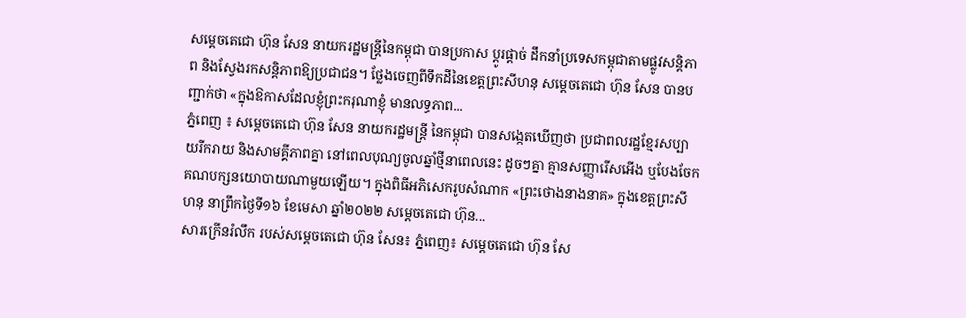សម្ដេចតេជោ ហ៊ុន សែន នាយករដ្ឋមន្រ្តីនៃកម្ពុជា បានប្រកាស ប្ដូរផ្ដាច់ ដឹកនាំប្រទេសកម្ពុជាតាមផ្លូវសន្តិភាព និងស្វែងរកសន្តិភាពឱ្យប្រជាជន។ ថ្លែងចេញពីទឹកដីនៃខេត្តព្រះសីហនុ សម្ដេចតេជោ ហ៊ុន សែន បានបញ្ជាក់ថា «ក្នុងឱកាសដែលខ្ញុំព្រះករុណាខ្ញុំ មានលទ្ធភាព...
ភ្នំពេញ ៖ សម្ដេចតេជោ ហ៊ុន សែន នាយករដ្ឋមន្ដ្រី នៃកម្ពុជា បានសង្កេតឃើញថា ប្រជាពលរដ្ឋខ្មែរសប្បាយរីករាយ និងសាមគ្គីភាពគ្នា នៅពេលបុណ្យចូលឆ្នាំថ្មីនាពេលនេះ ដូចៗគ្នា គ្មានសញ្ញារើសអើង ឬបែងចែកគណបក្សនយោបាយណាមួយឡើយ។ ក្នុងពិធីអភិសេករូបសំណាក «ព្រះថោងនាងនាគ» ក្នុងខេត្តព្រះសីហនុ នាព្រឹកថ្ងៃទី១៦ ខែមេសា ឆ្នាំ២០២២ សម្ដេចតេជោ ហ៊ុន...
សារក្រើនរំលឹក របស់សម្ដេចតេជោ ហ៊ុន សែន៖ ភ្នំពេញ៖ សម្ដេចតេជោ ហ៊ុន សែ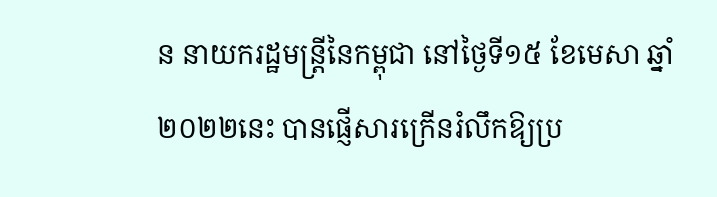ន នាយករដ្ឋមន្រ្តីនៃកម្ពុជា នៅថ្ងៃទី១៥ ខែមេសា ឆ្នាំ២០២២នេះ បានផ្ញើសារក្រើនរំលឹកឱ្យប្រ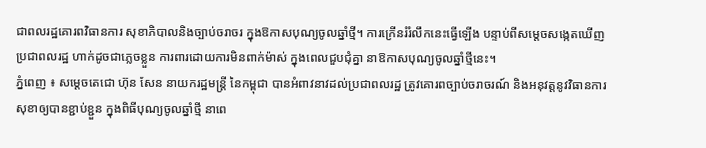ជាពលរដ្ឋគោរពវិធានការ សុខាភិបាលនិងច្បាប់ចរាចរ ក្នុងឱកាសបុណ្យចូលឆ្នាំថ្មី។ ការក្រើនរំរំលឹកនេះធ្វើឡើង បន្ទាប់ពីសម្ដេចសង្កេតឃើញប្រជាពលរដ្ឋ ហាក់ដូចជាភ្លេចខ្លួន ការពារដោយការមិនពាក់ម៉ាស់ ក្នុងពេលជួបជុំគ្នា នាឱកាសបុណ្យចូលឆ្នាំថ្មីនេះ។
ភ្នំពេញ ៖ សម្ដេចតេជោ ហ៊ុន សែន នាយករដ្ឋមន្ដ្រី នៃកម្ពុជា បានអំពាវនាវដល់ប្រជាពលរដ្ឋ ត្រូវគោរពច្បាប់ចរាចរណ៍ និងអនុវត្តនូវវិធានការសុខាឲ្យបានខ្ជាប់ខ្ជួន ក្នុងពិធីបុណ្យចូលឆ្នាំថ្មី នាពេ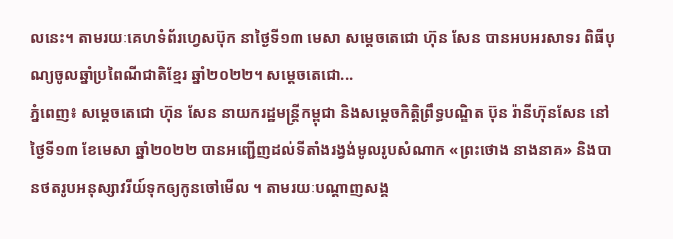លនេះ។ តាមរយៈគេហទំព័រហ្វេសប៊ុក នាថ្ងៃទី១៣ មេសា សម្ដេចតេជោ ហ៊ុន សែន បានអបអរសាទរ ពិធីបុណ្យចូលឆ្នាំប្រពៃណីជាតិខ្មែរ ឆ្នាំ២០២២។ សម្ដេចតេជោ...
ភ្នំពេញ៖ សម្តេចតេជោ ហ៊ុន សែន នាយករដ្ឋមន្ត្រីកម្ពុជា និងសម្តេចកិត្តិព្រឹទ្ធបណ្ឌិត ប៊ុន រ៉ានីហ៊ុនសែន នៅថ្ងៃទី១៣ ខែមេសា ឆ្នាំ២០២២ បានអញ្ជើញដល់ទីតាំងរង្វង់មូលរូបសំណាក «ព្រះថោង នាងនាគ» និងបានថតរូបអនុស្សាវរីយ៍ទុកឲ្យកូនចៅមេីល ។ តាមរយៈបណ្ដាញសង្គ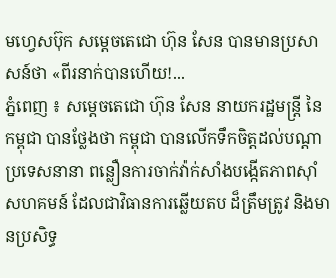មហ្វេសប៊ុក សម្ដេចតេជោ ហ៊ុន សែន បានមានប្រសាសន៍ថា «ពីរនាក់បានហើយ!...
ភ្នំពេញ ៖ សម្ដេចតេជោ ហ៊ុន សែន នាយករដ្ឋមន្ដ្រី នៃកម្ពុជា បានថ្លែងថា កម្ពុជា បានលើកទឹកចិត្តដល់បណ្ដាប្រទេសនានា ពន្លឿនការចាក់វ៉ាក់សាំងបង្កើតភាពស៊ាំសហគមន៍ ដែលជាវិធានការឆ្លើយតប ដ៏ត្រឹមត្រូវ និងមានប្រសិទ្ធ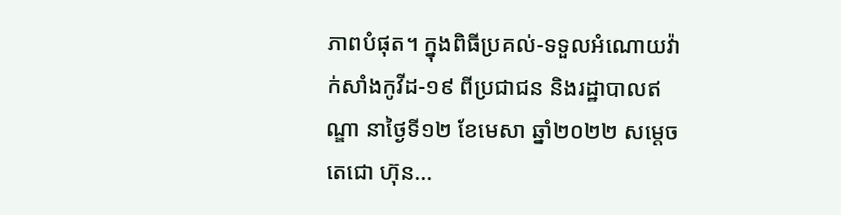ភាពបំផុត។ ក្នុងពិធីប្រគល់-ទទួលអំណោយវ៉ាក់សាំងកូវីដ-១៩ ពីប្រជាជន និងរដ្ឋាបាលឥណ្ឌា នាថ្ងៃទី១២ ខែមេសា ឆ្នាំ២០២២ សម្ដេចតេជោ ហ៊ុន...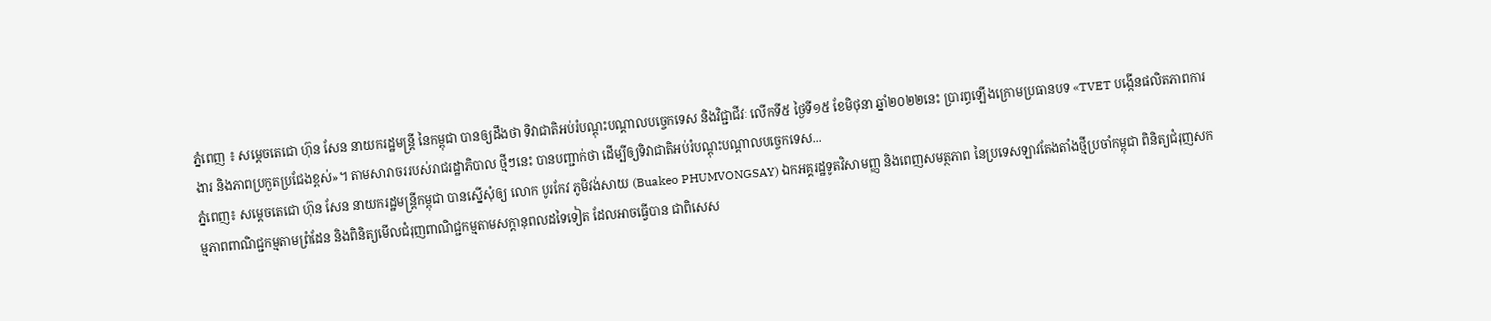ភ្នំពេញ ៖ សម្ដេចតេជោ ហ៊ុន សែន នាយករដ្ឋមន្ដ្រី នៃកម្ពុជា បានឲ្យដឹងថា ទិវាជាតិអប់រំបណ្ដុះបណ្ដាលបច្ចេកទេស និងវិជ្ជាជីវៈ លើកទី៥ ថ្ងៃទី១៥ ខែមិថុនា ឆ្នាំ២០២២នេះ ប្រារព្ធឡើងក្រោមប្រធានបទ «TVET បង្កើនផលិតភាពការងារ និងភាពប្រកួតប្រជែងខ្ពស់»។ តាមសារាចររបស់រាជរដ្ឋាភិបាល ថ្មីៗនេះ បានបញ្ជាក់ថា ដើម្បីឲ្យទិវាជាតិអប់រំបណ្ដុះបណ្ដាលបច្ចេកទេស...
ភ្នំពេញ៖ សម្ដេចតេជោ ហ៊ុន សែន នាយករដ្ឋមន្រ្តីកម្ពុជា បានស្នើសុំឲ្យ លោក បូរកែវ ភូមិវង់សាយ (Buakeo PHUMVONGSAY) ឯកអគ្គរដ្ឋទូតវិសាមញ្ញ និងពេញសមត្ថភាព នៃប្រទេសឡាវតែងតាំងថ្មីប្រចាំកម្ពុជា ពិនិត្យជំរុញសកម្មភាពពាណិជ្ជកម្មតាមព្រំដែន និងពិនិត្យមើលជំរុញពាណិជ្ជកម្មតាមសក្ដានុពលដទៃទៀត ដែលអាចធ្វើបាន ជាពិសេស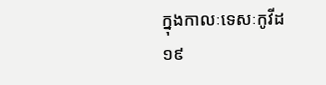ក្នុងកាលៈទេសៈកូវីដ១៩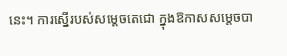នេះ។ ការស្នើរបស់សម្តេចតេជោ ក្នុងឱកាសសម្តេចបា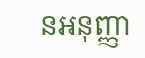នអនុញ្ញា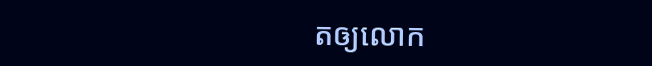តឲ្យលោក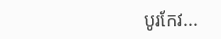បូរកែវ...